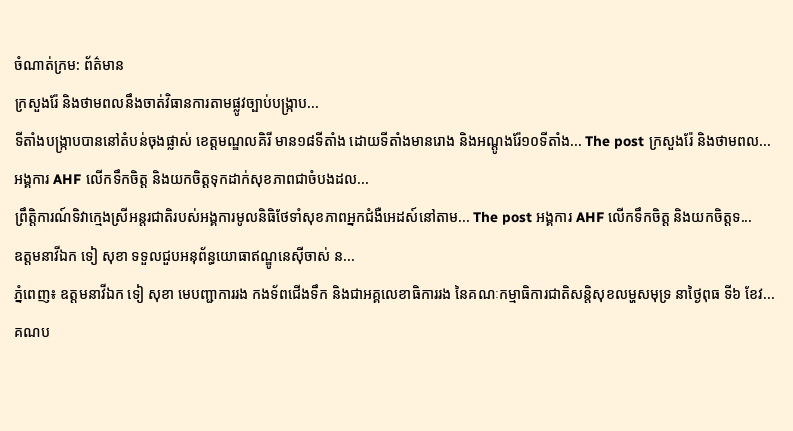ចំណាត់ក្រម: ព័ត៌មាន
ក្រសួងរ៉ែ និងថាមពលនឹងចាត់វិធានការតាមផ្លូវច្បាប់បង្ក្រាប...
ទីតាំងបង្ក្រាបបាននៅតំបន់ចុងផ្លាស់ ខេត្តមណ្ឌលគិរី មាន១៨ទីតាំង ដោយទីតាំងមានរោង និងអណ្តូងរ៉ែ១០ទីតាំង... The post ក្រសួងរ៉ែ និងថាមពល...
អង្គការ AHF លើកទឹកចិត្ត និងយកចិត្តទុកដាក់សុខភាពជាចំបងដល...
ព្រឹត្តិការណ៍ទិវាក្មេងស្រីអន្តរជាតិរបស់អង្គការមូលនិធិថែទាំសុខភាពអ្នកជំងឺអេដស៍នៅតាម... The post អង្គការ AHF លើកទឹកចិត្ត និងយកចិត្តទ...
ឧត្តមនាវីឯក ទៀ សុខា ទទួលជួបអនុព័ន្ធយោធាឥណ្ឌូនេស៊ីចាស់ ន...
ភ្នំពេញ៖ ឧត្តមនាវីឯក ទៀ សុខា មេបញ្ជាការរង កងទ័ពជើងទឹក និងជាអគ្គលេខាធិការរង នៃគណៈកម្មាធិការជាតិសន្តិសុខលម្ហសមុទ្រ នាថ្ងៃពុធ ទី៦ ខែវ...
គណប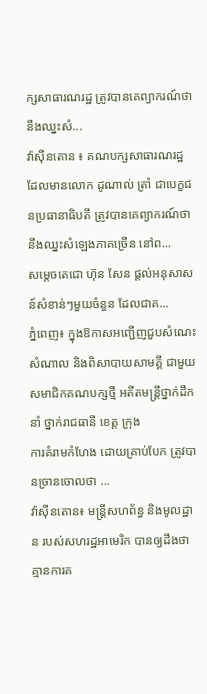ក្សសាធារណរដ្ឋ ត្រូវបានគេព្យាករណ៍ថា នឹងឈ្នះសំ...
វ៉ាស៊ីនតោន ៖ គណបក្សសាធារណរដ្ឋ ដែលមានលោក ដូណាល់ ត្រាំ ជាបេក្ខជនប្រធានាធិបតី ត្រូវបានគេព្យាករណ៍ថានឹងឈ្នះសំឡេងភាគច្រើន នៅព...
សម្តេចតេជោ ហ៊ុន សែន ផ្តល់អនុសាសន៍សំខាន់ៗមួយចំនួន ដែលជាគ...
ភ្នំពេញ៖ ក្នុងឱកាសអញ្ជើញជួបសំណេះសំណាល និងពិសាបាយសាមគ្គី ជាមួយសមាជិកគណបក្សថ្មី អតីតមន្ត្រីថ្នាក់ដឹកនាំ ថ្នាក់រាជធានី ខេត្ត ក្រុង
ការគំរាមកំហែង ដោយគ្រាប់បែក ត្រូវបានច្រានចោលថា ...
វ៉ាស៊ីនតោន៖ មន្ត្រីសហព័ន្ធ និងមូលដ្ឋាន របស់សហរដ្ឋអាមេរិក បានឲ្យដឹងថា គ្មានការគ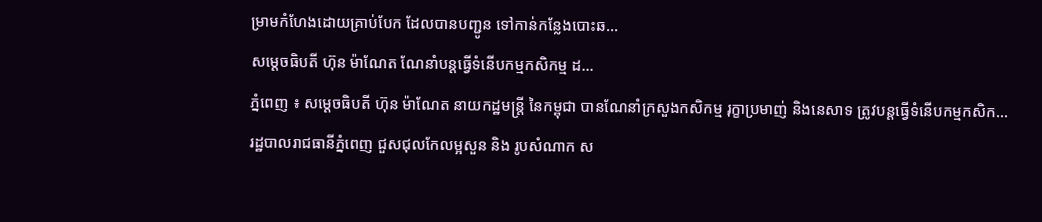ម្រាមកំហែងដោយគ្រាប់បែក ដែលបានបញ្ជូន ទៅកាន់កន្លែងបោះឆ...
សម្ដេចធិបតី ហ៊ុន ម៉ាណែត ណែនាំបន្ដធ្វើទំនើបកម្មកសិកម្ម ដ...
ភ្នំពេញ ៖ សម្ដេចធិបតី ហ៊ុន ម៉ាណែត នាយកដ្ឋមន្ដ្រី នៃកម្ពុជា បានណែនាំក្រសួងកសិកម្ម រុក្ខាប្រមាញ់ និងនេសាទ ត្រូវបន្តធ្វើទំនើបកម្មកសិក...
រដ្ឋបាលរាជធានីភ្នំពេញ ជួសជុលកែលម្អសួន និង រូបសំណាក ស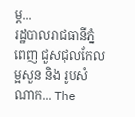ម្ដ...
រដ្ឋបាលរាជធានីភ្នំពេញ ជួសជុលកែលម្អសួន និង រូបសំណាក... The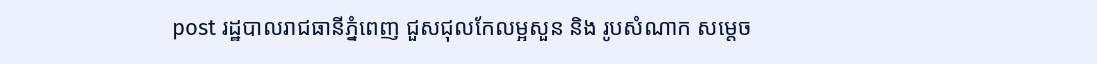post រដ្ឋបាលរាជធានីភ្នំពេញ ជួសជុលកែលម្អសួន និង រូបសំណាក សម្ដេច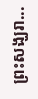ព្រះសង្ឃរា...